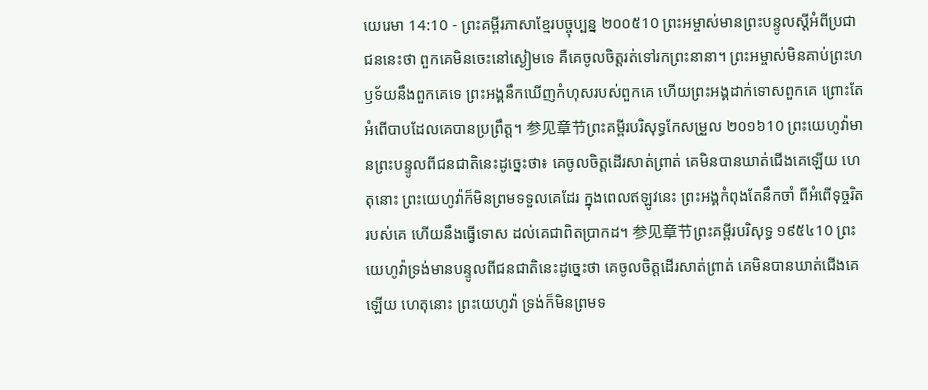យេរេមា 14:10 - ព្រះគម្ពីរភាសាខ្មែរបច្ចុប្បន្ន ២០០៥10 ព្រះអម្ចាស់មានព្រះបន្ទូលស្ដីអំពីប្រជាជននេះថា ពួកគេមិនចេះនៅស្ងៀមទេ គឺគេចូលចិត្តរត់ទៅរកព្រះនានា។ ព្រះអម្ចាស់មិនគាប់ព្រះហឫទ័យនឹងពួកគេទេ ព្រះអង្គនឹកឃើញកំហុសរបស់ពួកគេ ហើយព្រះអង្គដាក់ទោសពួកគេ ព្រោះតែអំពើបាបដែលគេបានប្រព្រឹត្ត។ 参见章节ព្រះគម្ពីរបរិសុទ្ធកែសម្រួល ២០១៦10 ព្រះយេហូវ៉ាមានព្រះបន្ទូលពីជនជាតិនេះដូច្នេះថា៖ គេចូលចិត្តដើរសាត់ព្រាត់ គេមិនបានឃាត់ជើងគេឡើយ ហេតុនោះ ព្រះយេហូវ៉ាក៏មិនព្រមទទួលគេដែរ ក្នុងពេលឥឡូវនេះ ព្រះអង្គកំពុងតែនឹកចាំ ពីអំពើទុច្ចរិតរបស់គេ ហើយនឹងធ្វើទោស ដល់គេជាពិតប្រាកដ។ 参见章节ព្រះគម្ពីរបរិសុទ្ធ ១៩៥៤10 ព្រះយេហូវ៉ាទ្រង់មានបន្ទូលពីជនជាតិនេះដូច្នេះថា គេចូលចិត្តដើរសាត់ព្រាត់ គេមិនបានឃាត់ជើងគេឡើយ ហេតុនោះ ព្រះយេហូវ៉ា ទ្រង់ក៏មិនព្រមទ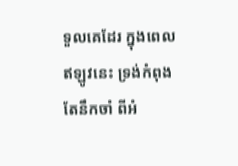ទួលគេដែរ ក្នុងពេលឥឡូវនេះ ទ្រង់កំពុងតែនឹកចាំ ពីអំ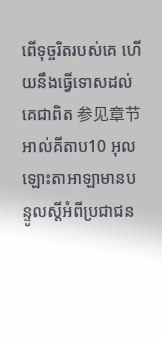ពើទុច្ចរិតរបស់គេ ហើយនឹងធ្វើទោសដល់គេជាពិត 参见章节អាល់គីតាប10 អុលឡោះតាអាឡាមានបន្ទូលស្ដីអំពីប្រជាជន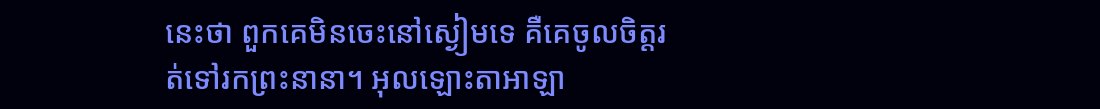នេះថា ពួកគេមិនចេះនៅស្ងៀមទេ គឺគេចូលចិត្តរត់ទៅរកព្រះនានា។ អុលឡោះតាអាឡា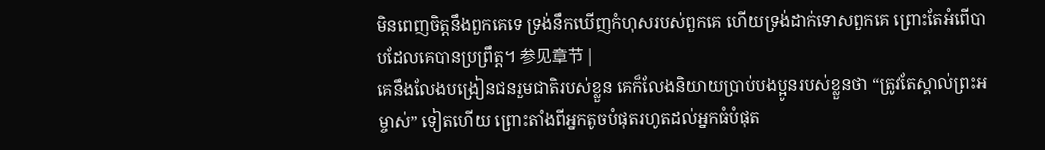មិនពេញចិត្តនឹងពួកគេទេ ទ្រង់នឹកឃើញកំហុសរបស់ពួកគេ ហើយទ្រង់ដាក់ទោសពួកគេ ព្រោះតែអំពើបាបដែលគេបានប្រព្រឹត្ត។ 参见章节 |
គេនឹងលែងបង្រៀនជនរួមជាតិរបស់ខ្លួន គេក៏លែងនិយាយប្រាប់បងប្អូនរបស់ខ្លួនថា “ត្រូវតែស្គាល់ព្រះអម្ចាស់” ទៀតហើយ ព្រោះតាំងពីអ្នកតូចបំផុតរហូតដល់អ្នកធំបំផុត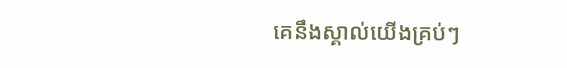គេនឹងស្គាល់យើងគ្រប់ៗ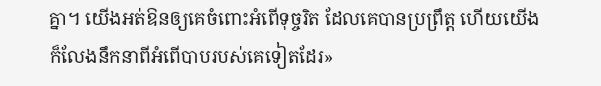គ្នា។ យើងអត់ឱនឲ្យគេចំពោះអំពើទុច្ចរិត ដែលគេបានប្រព្រឹត្ត ហើយយើងក៏លែងនឹកនាពីអំពើបាបរបស់គេទៀតដែរ»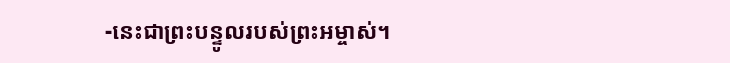-នេះជាព្រះបន្ទូលរបស់ព្រះអម្ចាស់។